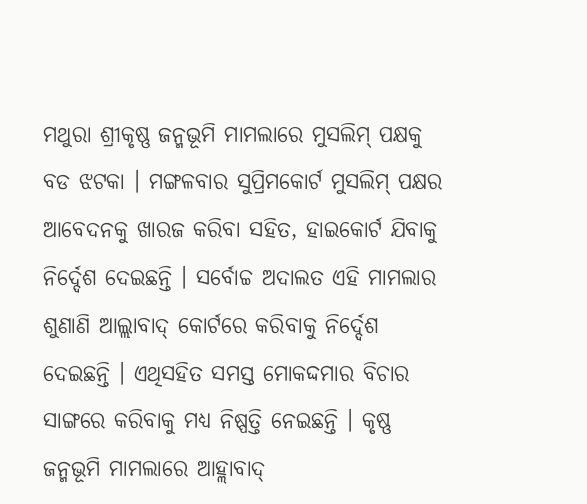ମଥୁରା ଶ୍ରୀକୃଷ୍ଣ ଜନ୍ମଭୂମି ମାମଲାରେ ମୁସଲିମ୍ ପକ୍ଷକୁ ବଡ ଝଟକା । ମଙ୍ଗଳବାର ସୁପ୍ରିମକୋର୍ଟ ମୁସଲିମ୍ ପକ୍ଷର ଆବେଦନକୁ ଖାରଜ କରିବା ସହିତ, ହାଇକୋର୍ଟ ଯିବାକୁ ନିର୍ଦ୍ଦେଶ ଦେଇଛନ୍ତି । ସର୍ବୋଚ୍ଚ ଅଦାଲତ ଏହି ମାମଲାର ଶୁଣାଣି ଆଲ୍ଲାବାଦ୍ କୋର୍ଟରେ କରିବାକୁ ନିର୍ଦ୍ଦେଶ ଦେଇଛନ୍ତି । ଏଥିସହିତ ସମସ୍ତ ମୋକଦ୍ଦମାର ବିଚାର ସାଙ୍ଗରେ କରିବାକୁ ମଧ୍ୟ ନିଷ୍ପତ୍ତି ନେଇଛନ୍ତି । କୃଷ୍ଣ ଜନ୍ମଭୂମି ମାମଲାରେ ଆହ୍ଲାବାଦ୍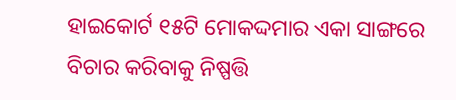ହାଇକୋର୍ଟ ୧୫ଟି ମୋକଦ୍ଦମାର ଏକା ସାଙ୍ଗରେ ବିଚାର କରିବାକୁ ନିଷ୍ପତ୍ତି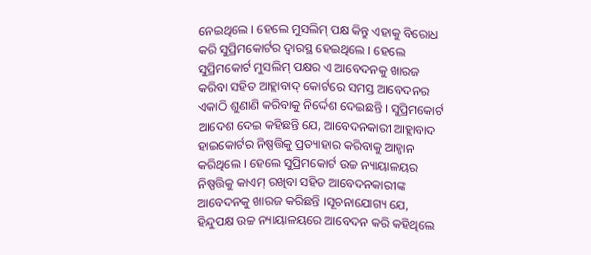ନେଇଥିଲେ । ହେଲେ ମୁସଲିମ୍ ପକ୍ଷ କିନ୍ତୁ ଏହାକୁ ବିରୋଧ କରି ସୁପ୍ରିମକୋର୍ଟର ଦ୍ୱାରସ୍ଥ ହେଇଥିଲେ । ହେଲେ ସୁପ୍ରିମକୋର୍ଟ ମୁସଲିମ୍ ପକ୍ଷର ଏ ଆବେଦନକୁ ଖାରଜ କରିବା ସହିତ ଆହ୍ଲାବାଦ୍ କୋର୍ଟରେ ସମସ୍ତ ଆବେଦନର ଏକାଠି ଶୁଣାଣି କରିବାକୁ ନିର୍ଦ୍ଦେଶ ଦେଇଛନ୍ତି । ସୁପ୍ରିମକୋର୍ଟ ଆଦେଶ ଦେଇ କହିଛନ୍ତି ଯେ, ଆବେଦନକାରୀ ଆହ୍ଲାବାଦ ହାଇକୋର୍ଟର ନିଷ୍ପତ୍ତିକୁ ପ୍ରତ୍ୟାହାର କରିବାକୁ ଆହ୍ୱାନ କରିଥିଲେ । ହେଲେ ସୁପ୍ରିମକୋର୍ଟ ଉଚ୍ଚ ନ୍ୟାୟାଳୟର ନିଷ୍ପତ୍ତିକୁ କାଏମ୍ ରଖିବା ସହିତ ଆବେଦନକାରୀଙ୍କ ଆବେଦନକୁ ଖାରଜ କରିଛନ୍ତି ।ସୂଚନାଯୋଗ୍ୟ ଯେ, ହିନ୍ଦୁପକ୍ଷ ଉଚ୍ଚ ନ୍ୟାୟାଳୟରେ ଆବେଦନ କରି କହିଥିଲେ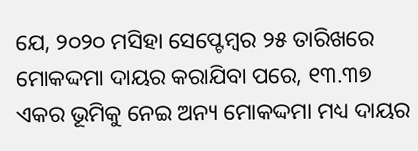ଯେ, ୨୦୨୦ ମସିହା ସେପ୍ଟେମ୍ବର ୨୫ ତାରିଖରେ ମୋକଦ୍ଦମା ଦାୟର କରାଯିବା ପରେ, ୧୩.୩୭ ଏକର ଭୂମିକୁ ନେଇ ଅନ୍ୟ ମୋକଦ୍ଦମା ମଧ୍ୟ ଦାୟର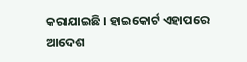କରାଯାଇଛି । ହାଇକୋର୍ଟ ଏହାପରେ ଆଦେଶ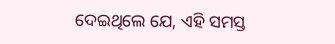ଦେଇଥିଲେ ଯେ, ଏହି ସମସ୍ତ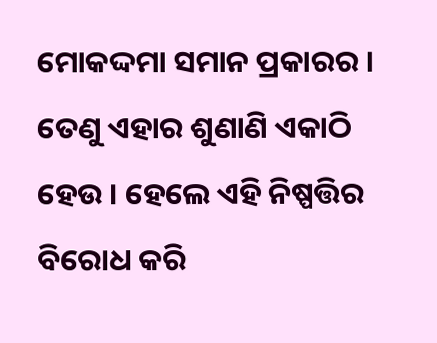ମୋକଦ୍ଦମା ସମାନ ପ୍ରକାରର । ତେଣୁ ଏହାର ଶୁଣାଣି ଏକାଠି ହେଉ । ହେଲେ ଏହି ନିଷ୍ପତ୍ତିର ବିରୋଧ କରି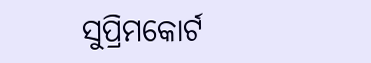ସୁପ୍ରିମକୋର୍ଟ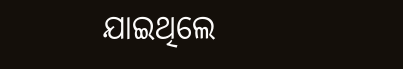ଯାଇଥିଲେ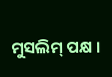ମୁସଲିମ୍ ପକ୍ଷ ।